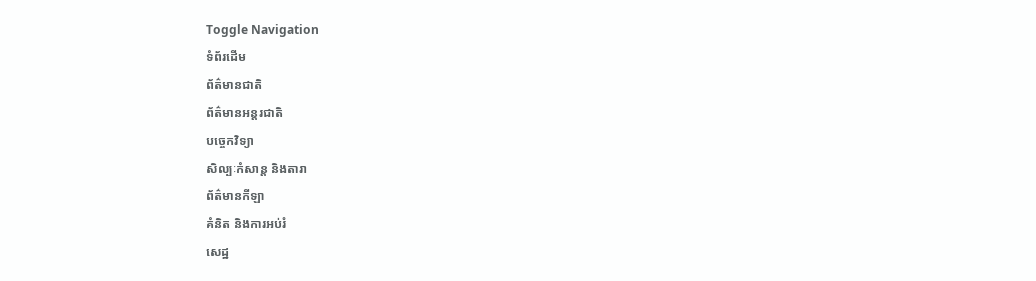Toggle Navigation
ទំព័រដើម
ព័ត៌មានជាតិ
ព័ត៌មានអន្តរជាតិ
បច្ចេកវិទ្យា
សិល្បៈកំសាន្ត និងតារា
ព័ត៌មានកីឡា
គំនិត និងការអប់រំ
សេដ្ឋ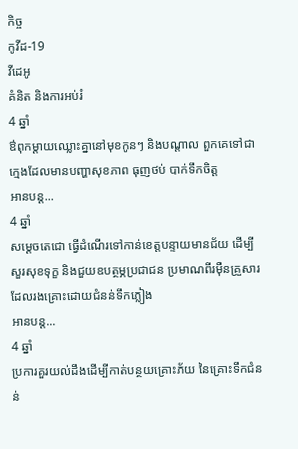កិច្ច
កូវីដ-19
វីដេអូ
គំនិត និងការអប់រំ
4 ឆ្នាំ
ឳពុកម្តាយឈ្លោះគ្នានៅមុខកូនៗ និងបណ្តាល ពួកគេទៅជាក្មេងដែលមានបញ្ហាសុខភាព ធុញថប់ បាក់ទឹកចិត្ត
អានបន្ត...
4 ឆ្នាំ
សម្ដេចតេជោ ធ្វើដំណើរទៅកាន់ខេត្តបន្ទាយមានជ័យ ដើម្បីសួរសុខទុក្ខ និងជួយឧបត្ថម្ភប្រជាជន ប្រមាណពីរមុឺនគ្រួសារ ដែលរងគ្រោះដោយជំនន់ទឹកភ្លៀង
អានបន្ត...
4 ឆ្នាំ
ប្រការគួរយល់ដឹងដើម្បីកាត់បន្ថយគ្រោះភ័យ នៃគ្រោះទឹកជំនន់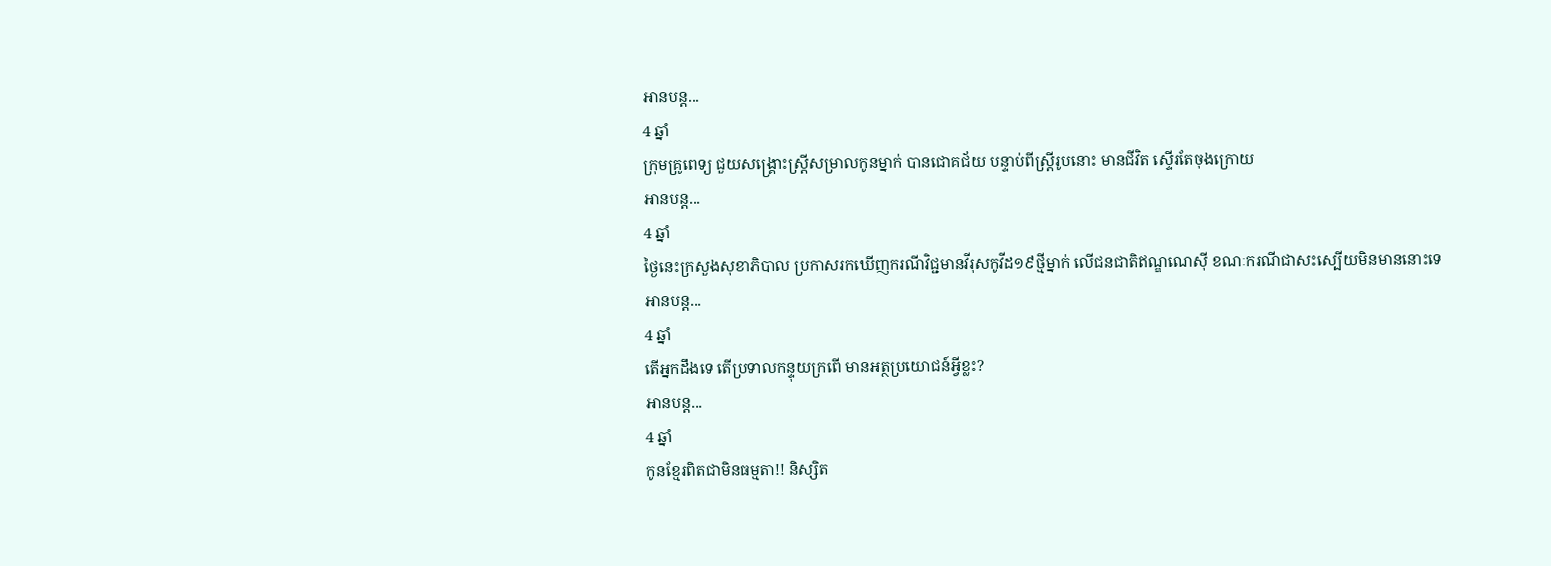អានបន្ត...
4 ឆ្នាំ
ក្រុមគ្រូពេទ្យ ជួយសង្គ្រោះស្ដ្រីសម្រាលកូនម្នាក់ បានជោគជ័យ បន្ទាប់ពីស្ដ្រីរូបនោះ មានជីវិត ស្ទើរតែចុងក្រោយ
អានបន្ត...
4 ឆ្នាំ
ថ្ងៃនេះក្រសួងសុខាភិបាល ប្រកាសរកឃើញករណីវិជ្ជមានវីរុសកូវីដ១៩ថ្មីម្នាក់ លើជនជាតិឥណ្ឌណេស៊ី ខណៈករណីជាសះស្បើយមិនមាននោះទេ
អានបន្ត...
4 ឆ្នាំ
តើអ្នកដឹងទេ តើប្រទាលកន្ទុយក្រពើ មានអត្ថប្រយោជន៍អ្វីខ្លះ?
អានបន្ត...
4 ឆ្នាំ
កូនខ្មែរពិតជាមិនធម្មតា!! និស្សិត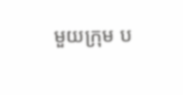មួយក្រុម ប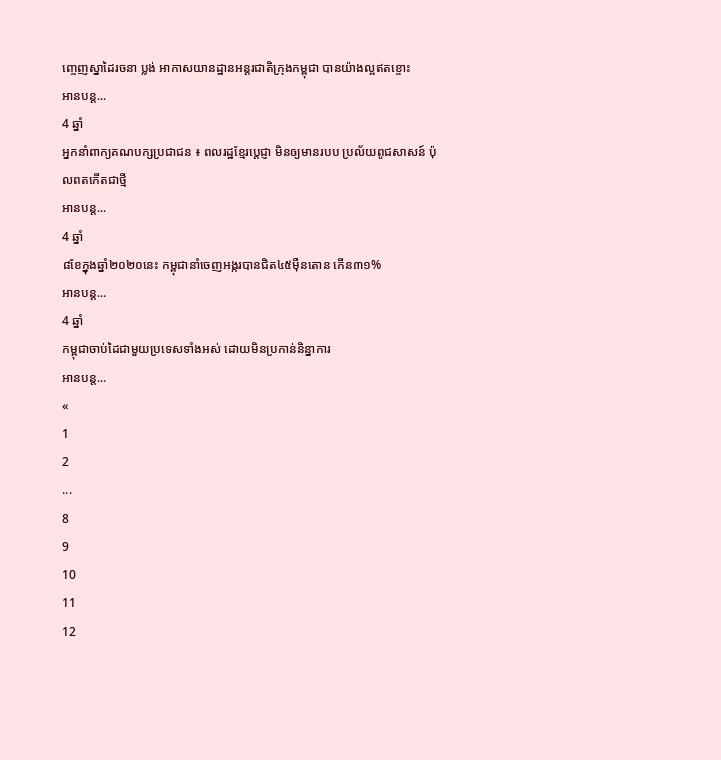ញ្ចេញស្នាដៃរចនា ប្លង់ អាកាសយានដ្ឋានអន្តរជាតិក្រុងកម្ពុជា បានយ៉ាងល្អឥតខ្ចោះ
អានបន្ត...
4 ឆ្នាំ
អ្នកនាំពាក្យគណបក្សប្រជាជន ៖ ពលរដ្ឋខ្មែរប្តេជ្ញា មិនឲ្យមានរបប ប្រល័យពូជសាសន៍ ប៉ុលពតកើតជាថ្មី
អានបន្ត...
4 ឆ្នាំ
៨ខែក្នុងឆ្នាំ២០២០នេះ កម្ពុជានាំចេញអង្ករបានជិត៤៥ម៉ឺនតោន កើន៣១%
អានបន្ត...
4 ឆ្នាំ
កម្ពុជាចាប់ដៃជាមួយប្រទេសទាំងអស់ ដោយមិនប្រកាន់និន្នាការ
អានបន្ត...
«
1
2
...
8
9
10
11
12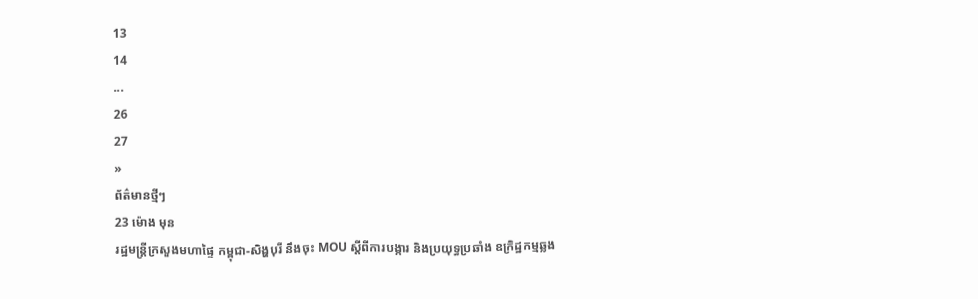13
14
...
26
27
»
ព័ត៌មានថ្មីៗ
23 ម៉ោង មុន
រដ្ឋមន្ដ្រីក្រសួងមហាផ្ទៃ កម្ពុជា-សិង្ហបុរី នឹងចុះ MOU ស្តីពីការបង្ការ និងប្រយុទ្ធប្រឆាំង ឧក្រិដ្ឋកម្មឆ្លង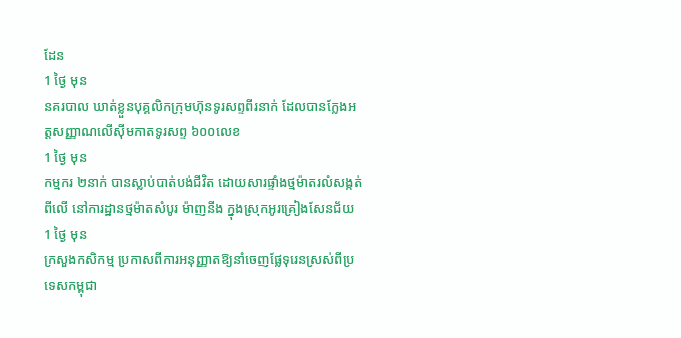ដែន
1 ថ្ងៃ មុន
នគរបាល ឃាត់ខ្លួនបុគ្គលិកក្រុមហ៊ុនទូរសព្ទពីរនាក់ ដែលបានក្លែងអត្តសញ្ញាណលើស៊ីមកាតទូរសព្ទ ៦០០លេខ
1 ថ្ងៃ មុន
កម្មករ ២នាក់ បានស្លាប់បាត់បង់ជីវិត ដោយសារផ្ទាំងថ្មម៉ាតរលំសង្កត់ពីលើ នៅការដ្ឋានថ្មម៉ាតសំបូរ ម៉ាញនីង ក្នុងស្រុកអូរគ្រៀងសែនជ័យ
1 ថ្ងៃ មុន
ក្រសួងកសិកម្ម ប្រកាសពីការអនុញ្ញាតឱ្យនាំចេញផ្លែទុរេនស្រស់ពីប្រទេសកម្ពុជា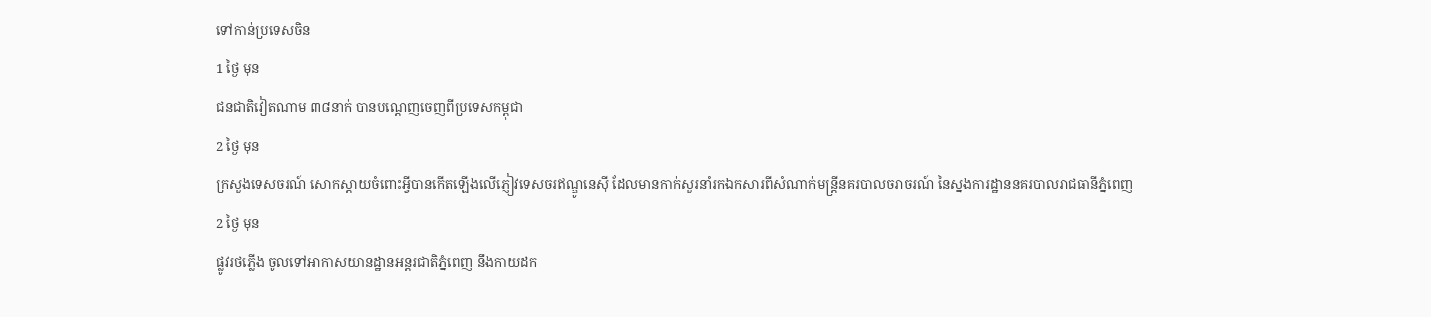ទៅកាន់ប្រទេសចិន
1 ថ្ងៃ មុន
ជនជាតិវៀតណាម ៣៨នាក់ បានបណ្ដេញចេញពីប្រទេសកម្ពុជា
2 ថ្ងៃ មុន
ក្រសួងទេសចរណ៍ សោកស្ដាយចំពោះអ្វីបានកើតឡើងលើភ្ញៀវទេសចរឥណ្ឌូនេស៊ី ដែលមានកាក់សួរនាំរកឯកសារពីសំណាក់មន្ដ្រីនគរបាលចរាចរណ៍ នៃស្នងការដ្ឋាននគរបាលរាជធានីភ្នំពេញ
2 ថ្ងៃ មុន
ផ្លូវរថភ្លើង ចូលទៅអាកាសយានដ្ឋានអន្តរជាតិភ្នំពេញ នឹងកាយដក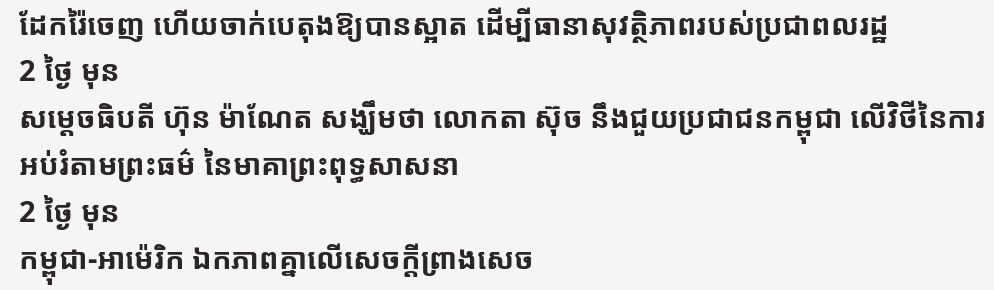ដែករ៉ៃចេញ ហើយចាក់បេតុងឱ្យបានស្អាត ដើម្បីធានាសុវត្ថិភាពរបស់ប្រជាពលរដ្ឋ
2 ថ្ងៃ មុន
សម្តេចធិបតី ហ៊ុន ម៉ាណែត សង្ឃឹមថា លោកតា ស៊ុច នឹងជួយប្រជាជនកម្ពុជា លើវិថីនៃការអប់រំតាមព្រះធម៌ នៃមាគាព្រះពុទ្ធសាសនា
2 ថ្ងៃ មុន
កម្ពុជា-អាម៉េរិក ឯកភាពគ្នាលើសេចក្តីព្រាងសេច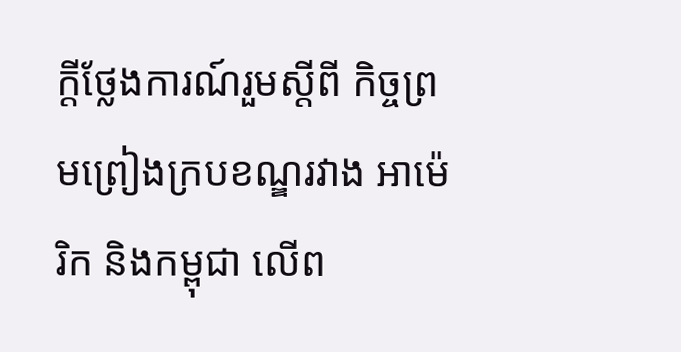ក្តីថ្លែងការណ៍រួមស្តីពី កិច្ចព្រមព្រៀងក្របខណ្ឌរវាង អាម៉េរិក និងកម្ពុជា លើព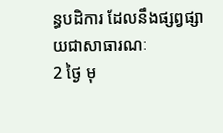ន្ធបដិការ ដែលនឹងផ្សព្វផ្សាយជាសាធារណៈ
2 ថ្ងៃ មុ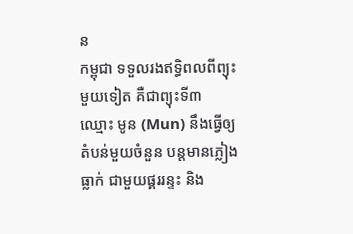ន
កម្ពុជា ទទួលរងឥទ្ធិពលពីព្យុះមួយទៀត គឺជាព្យុះទី៣ ឈ្មោះ មូន (Mun) នឹងធ្វើឲ្យតំបន់មួយចំនួន បន្តមានភ្លៀងធ្លាក់ ជាមួយផ្គររន្ទះ និង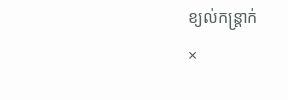ខ្យល់កន្ត្រាក់
×